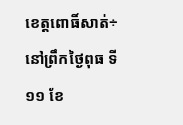ខេត្តពោធិ៍សាត់÷នៅព្រឹកថ្ងៃពុធ ទី១១ ខែ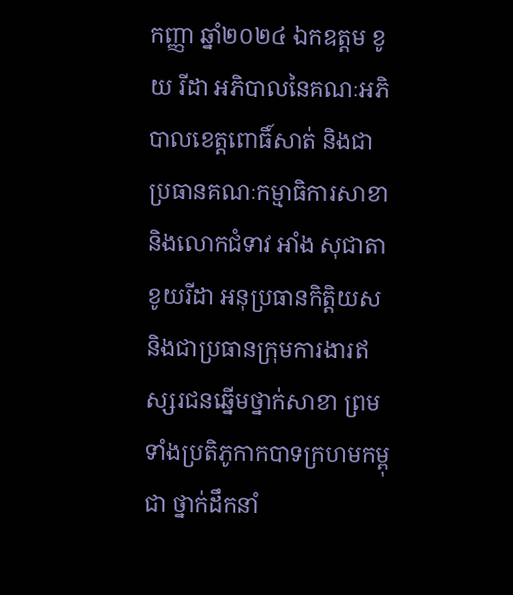កញ្ញា ឆ្នាំ២០២៤ ឯកឧត្តម ខូយ រីដា អភិបាលនៃគណៈអភិបាលខេត្តពោធិ៍សាត់ និងជាប្រធានគណៈកម្មាធិការសាខា និងលោកជំទាវ អាំង សុជាតា ខូយរីដា អនុប្រធានកិត្តិយស និងជាប្រធានក្រុមការងារឥស្សរជនឆ្នើមថ្នាក់សាខា ព្រមទាំងប្រតិភូកាកបាទក្រហមកម្ពុជា ថ្នាក់ដឹកនាំ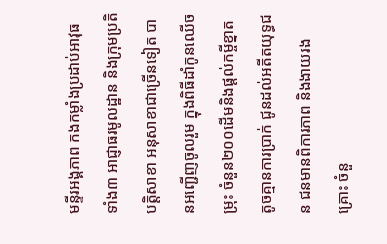មន្ទីរអង្គភាព កងកម្លាំងប្រដាប់អាវុធទាំង៣ អាជ្ញាធរមូលដ្ឋាន និងក្រុមប្រតិបត្តិសាខា អនុសាខាជាច្រើនទៀត បានអញ្ជើញចូលរួម ក្នុងពិធីដាំកូនឈើចម្រុះ ចំនួន២០០ដើមនិងផ្តល់កម្ចីខ្នាតតូចគ្មានការប្រាក់ ជូនដល់អតីតយុទ្ធជន ជនមានពិការភាព និងងាយរងគ្រោះ ចំនួ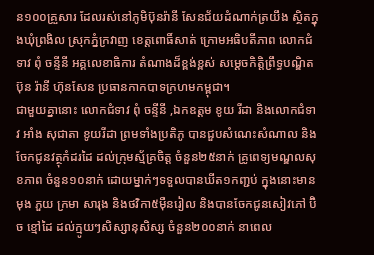ន១០០គ្រួសារ ដែលរស់នៅភូមិប៊ុនរ៉ានី សែនជ័យដំណាក់ត្រយឹង ស្ថិតក្នុងឃុំព្រងិល ស្រុកភ្នំក្រវាញ ខេត្តពោធិ៍សាត់ ក្រោមអធិបតីភាព លោកជំទាវ ពុំ ចន្ទីនី អគ្គលេខាធិការ តំណាងដ៏ខ្ពង់ខ្ពស់ សម្តេចកិត្តិព្រឹទ្ធបណ្ឌិត ប៊ុន រ៉ានី ហ៊ុនសែន ប្រធានកាកបាទក្រហមកម្ពុជា។
ជាមួយគ្នានោះ លោកជំទាវ ពុំ ចន្ទីនី ,ឯកឧត្តម ខូយ រីដា និងលោកជំទាវ អាំង សុជាតា ខូយរីដា ព្រមទាំងប្រតិភូ បានជួបសំណេះសំណាល និងចែកជូនវត្ថុកំដរដៃ ដល់ក្រុមស្ម័គ្រចិត្ត ចំនួន២៥នាក់ គ្រូពេទ្យមណ្ឌលសុខភាព ចំនួន១០នាក់ ដោយម្នាក់ៗទទួលបានឃីត១កញ្ជប់ ក្នុងនោះមានមុង ភួយ ក្រមា សារុង និងថវិកា៥ម៉ឺនរៀល និងបានចែកជូនសៀវភៅ ប៊ិច ខ្មៅដៃ ដល់ក្មូយៗសិស្សានុសិស្ស ចំនួន២០០នាក់ នាពេល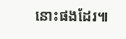នោះផងដែរ៕